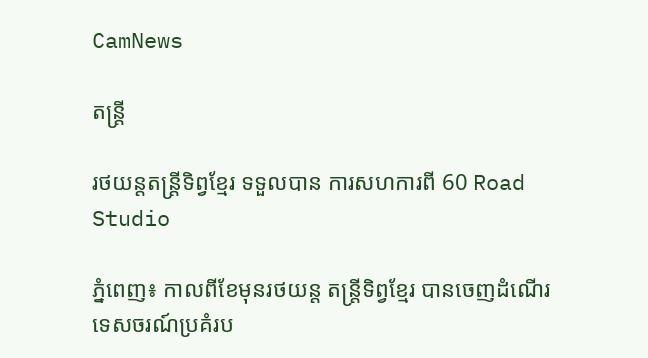CamNews

តន្រ្តី

រថយន្តតន្ត្រីទិព្វខ្មែរ ទទួលបាន ការសហការពី 60 Road Studio

ភ្នំពេញ៖ កាលពីខែមុនរថយន្ត តន្ត្រីទិព្វខ្មែរ បានចេញដំណើរ ទេសចរណ៍ប្រគំរប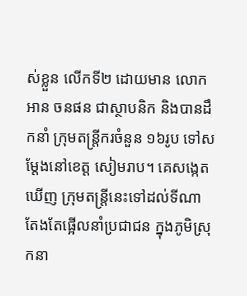ស់ខ្លួន លើកទី២ ដោយមាន លោកអាន ចនផន ជាស្ថាបនិក និងបានដឹកនាំ ក្រុមតន្ត្រីករចំនួន ១៦រូប ទៅសម្តែងនៅខេត្ត សៀមរាប។ គេសង្កេតឃើញ ក្រុមតន្ត្រីនេះទៅដល់ទីណា តែងតែផ្អើលនាំប្រជាជន ក្នុងភូមិស្រុកនា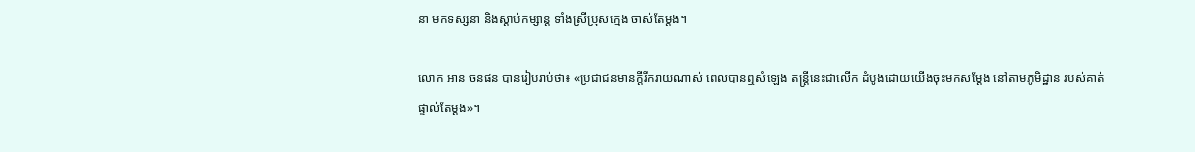នា មកទស្សនា និងស្ដាប់កម្សាន្ត ទាំងស្រីប្រុសក្មេង ចាស់តែម្តង។

លោក អាន ចនផន បានរៀបរាប់ថា៖ «ប្រជាជនមានក្តីរីករាយណាស់ ពេលបានឮសំឡេង តន្ត្រីនេះជាលើក ដំបូងដោយយើងចុះមកសម្ដែង នៅតាមភូមិដ្ឋាន របស់គាត់ ផ្ទាល់តែម្ដង»។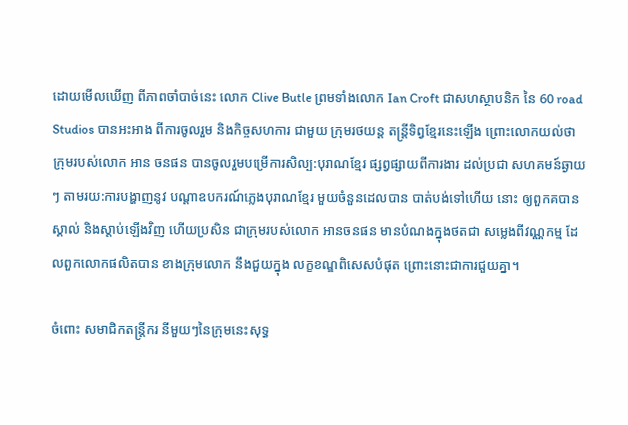ដោយមើលឃើញ ពីភាពចាំបាច់នេះ លោក Clive Butle ព្រមទាំងលោក Ian Croft ជាសហស្ថាបនិក នៃ 60 road Studios បានអះអាង ពីការចូលរួម និងកិច្ចសហការ ជាមួយ ក្រុមរថយន្ត តន្រ្តីទិព្វខែ្មរនេះឡើង ព្រោះលោកយល់ថា ក្រុមរបស់លោក អាន ចនផន បានចូលរួមបម្រើការសិល្ប:បុរាណខ្មែរ ផ្សព្វផ្សាយពីការងារ ដល់ប្រជា សហគមន៍ឆ្ងាយៗ តាមរយ:ការបង្ហាញនូវ បណ្តាឧបករណ៍ភ្លេងបុរាណខ្មែរ មួយចំនួនដេលបាន បាត់បង់ទៅហើយ នោះ ឲ្យពួកគបានស្គាល់ និងស្តាប់ឡើងវិញ ហើយប្រសិន ជាក្រុមរបស់លោក អានចនផន មានបំណងក្នុងថតជា សម្លេងពីវណ្ណកម្ម ដែលពួកលោកផលិតបាន ខាងក្រុមលោក នឹងជួយក្នុង លក្ខខណ្ឌពិសេសបំផុត ព្រោះនោះជាការជួយគ្នា។

ចំពោះ សមាជិកតន្រ្តីករ នីមួយៗនៃក្រុមនេះសុទ្ធ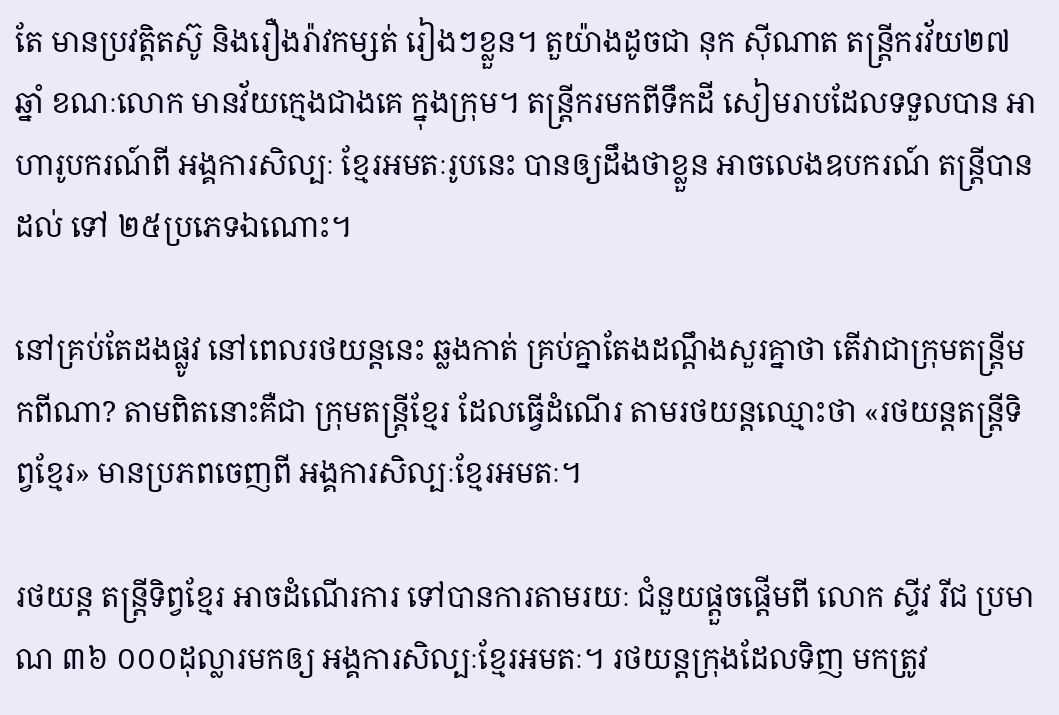តែ មានប្រវត្តិតស៊ូ និងរឿងរ៉ាវកម្សត់ រៀងៗខ្លួន។ តួយ៉ាងដូចជា នុក ស៊ីណាត តន្ត្រីករវ័យ២៧ឆ្នាំ ខណៈលោក មានវ័យក្មេងជាងគេ ក្នុងក្រុម។ តន្ត្រីករមកពីទឹកដី សៀមរាបដែលទទួលបាន អាហារូបករណ៍ពី អង្គការសិល្បៈ ខ្មែរអមតៈរូបនេះ បានឲ្យដឹងថាខ្លួន អាចលេងឧបករណ៍ តន្ត្រីបានដល់ ទៅ ២៥ប្រភេទឯណោះ។

នៅគ្រប់តែដងផ្លូវ នៅពេលរថយន្តនេះ ឆ្លងកាត់ គ្រប់គ្នាតែងដណ្តឹងសួរគ្នាថា តើវាជាក្រុមតន្ត្រីមកពីណា? តាមពិតនោះគឺជា ក្រុមតន្ត្រីខ្មែរ ដែលធ្វើដំណើរ តាមរថយន្តឈ្មោះថា «រថយន្តតន្ត្រីទិព្វខ្មែរ» មានប្រភពចេញពី អង្គការសិល្បៈខ្មែរអមតៈ។

រថយន្ត តន្ត្រីទិព្វខ្មែរ អាចដំណើរការ ទៅបានការតាមរយៈ ជំនួយផ្ដួចផ្ដើមពី លោក ស្ទីវ រីជ ប្រមាណ ៣៦ ០០០ដុល្លារមកឲ្យ អង្គការសិល្បៈខ្មែរអមតៈ។ រថយន្តក្រុងដែលទិញ មកត្រូវ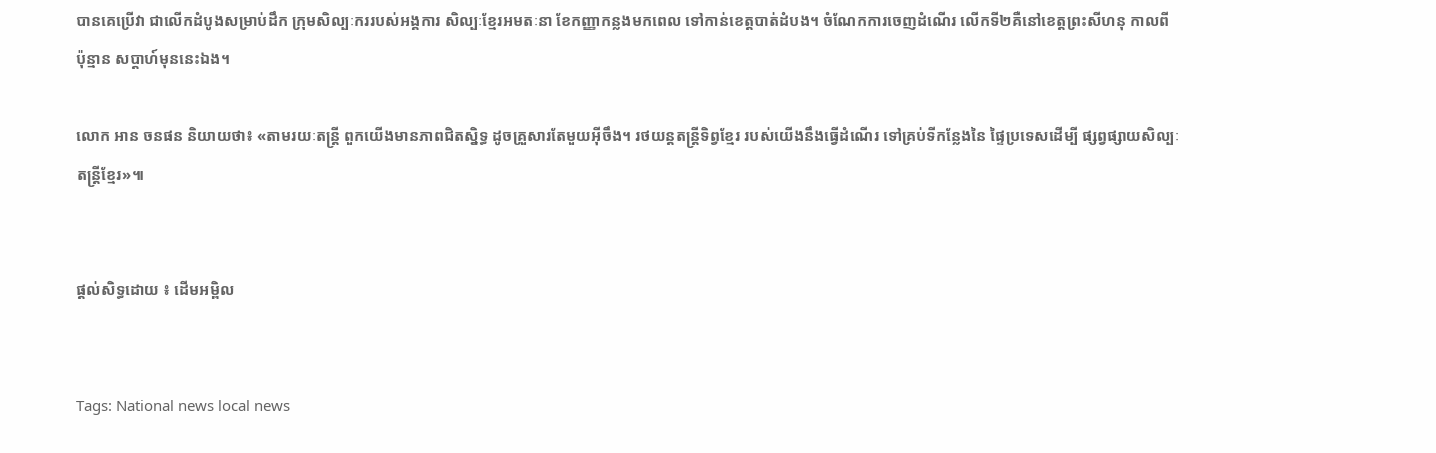បានគេប្រើវា ជាលើកដំបូងសម្រាប់ដឹក ក្រុមសិល្បៈកររបស់អង្គការ សិល្បៈខ្មែរអមតៈនា ខែកញ្ញាកន្លងមកពេល ទៅកាន់ខេត្តបាត់ដំបង។ ចំណែកការចេញដំណើរ លើកទី២គឺនៅខេត្តព្រះសីហនុ កាលពីប៉ុន្មាន សប្តាហ៍មុននេះឯង។

លោក អាន ចនផន និយាយថា៖ «តាមរយៈតន្ត្រី ពួកយើងមានភាពជិតស្និទ្ធ ដូចគ្រួសារតែមួយអ៊ីចឹង។ រថយន្តតន្ត្រីទិព្វខ្មែរ របស់យើងនឹងធ្វើដំណើរ ទៅគ្រប់ទីកន្លែងនៃ ផ្ទៃប្រទេសដើម្បី ផ្សព្វផ្សាយសិល្បៈ តន្ត្រីខ្មែរ»៕


ផ្តល់សិទ្ធដោយ ៖ ដើមអម្ពិល


Tags: National news local news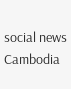social news Cambodia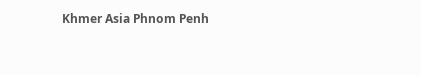Khmer Asia Phnom Penh